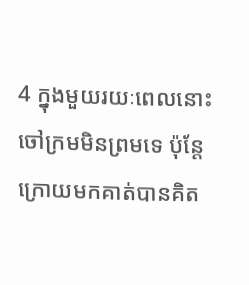4 ក្នុងមួយរយៈពេលនោះ ចៅក្រមមិនព្រមទេ ប៉ុន្ដែក្រោយមកគាត់បានគិត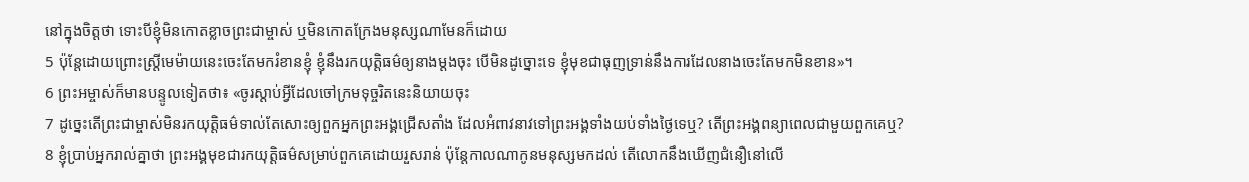នៅក្នុងចិត្ដថា ទោះបីខ្ញុំមិនកោតខ្លាចព្រះជាម្ចាស់ ឬមិនកោតក្រែងមនុស្សណាមែនក៏ដោយ
5 ប៉ុន្ដែដោយព្រោះស្ដ្រីមេម៉ាយនេះចេះតែមករំខានខ្ញុំ ខ្ញុំនឹងរកយុត្ដិធម៌ឲ្យនាងម្ដងចុះ បើមិនដូច្នោះទេ ខ្ញុំមុខជាធុញទ្រាន់នឹងការដែលនាងចេះតែមកមិនខាន»។
6 ព្រះអម្ចាស់ក៏មានបន្ទូលទៀតថា៖ «ចូរស្ដាប់អ្វីដែលចៅក្រមទុច្ចរិតនេះនិយាយចុះ
7 ដូច្នេះតើព្រះជាម្ចាស់មិនរកយុត្ដិធម៌ទាល់តែសោះឲ្យពួកអ្នកព្រះអង្គជ្រើសតាំង ដែលអំពាវនាវទៅព្រះអង្គទាំងយប់ទាំងថ្ងៃទេឬ? តើព្រះអង្គពន្យាពេលជាមួយពួកគេឬ?
8 ខ្ញុំប្រាប់អ្នករាល់គ្នាថា ព្រះអង្គមុខជារកយុត្ដិធម៌សម្រាប់ពួកគេដោយរួសរាន់ ប៉ុន្ដែកាលណាកូនមនុស្សមកដល់ តើលោកនឹងឃើញជំនឿនៅលើ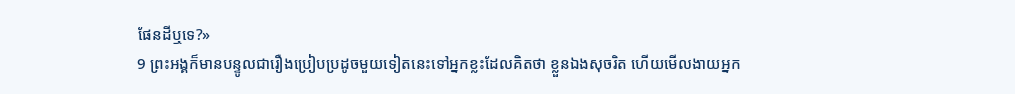ផែនដីឬទេ?»
9 ព្រះអង្គក៏មានបន្ទូលជារឿងប្រៀបប្រដូចមួយទៀតនេះទៅអ្នកខ្លះដែលគិតថា ខ្លួនឯងសុចរិត ហើយមើលងាយអ្នក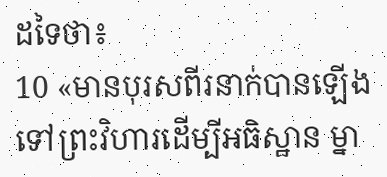ដទៃថា៖
10 «មានបុរសពីរនាក់បានឡើងទៅព្រះវិហារដើម្បីអធិស្ឋាន ម្នា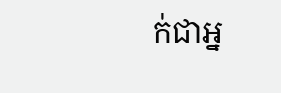ក់ជាអ្ន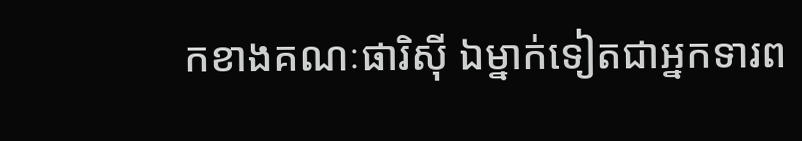កខាងគណៈផារិស៊ី ឯម្នាក់ទៀតជាអ្នកទារព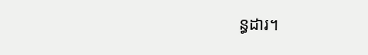ន្ធដារ។